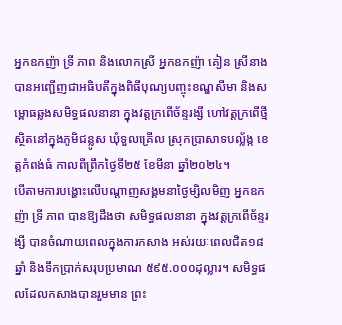អ្នកឧកញ៉ា ទ្រី ភាព និងលោកស្រី អ្នកឧកញ៉ា គៀន ស្រីនាង បានអញ្ជើញជាអធិបតីក្នុងពិធីបុណ្យបញ្ចុះខណ្ឌសីមា និងសម្ពោធឆ្លងសមិទ្ធផលនានា ក្នុងវត្តក្រពើច័ន្ទរង្សី ហៅវត្តក្រពើថ្មី ស្ថិតនៅក្នុងភូមិជន្លូស ឃុំទួលគ្រើល ស្រុកប្រាសាទបល្ល័ង្ក ខេត្តកំពង់ធំ កាលពីព្រឹកថ្ងៃទី២៥ ខែមីនា ឆ្នាំ២០២៤។
បើតាមការបង្ហោះលើបណ្ដាញសង្គមនាថ្ងៃម្សិលមិញ អ្នកឧកញ៉ា ទ្រី ភាព បានឱ្យដឹងថា សមិទ្ធផលនានា ក្នុងវត្ដក្រពើច័ន្ទរង្សី បានចំណាយពេលក្នុងការកសាង អស់រយៈពេលជិត១៨ឆ្នាំ និងទឹកប្រាក់សរុបប្រមាណ ៥៩៥.០០០ដុល្លារ។ សមិទ្ធផលដែលកសាងបានរួមមាន ព្រះ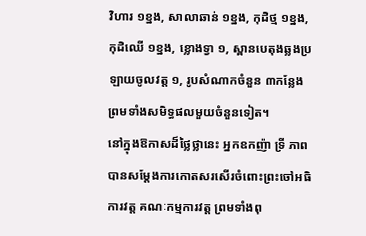វិហារ ១ខ្នង, សាលាឆាន់ ១ខ្នង, កុដិថ្ម ១ខ្នង, កុដិឈើ ១ខ្នង, ខ្លោងទ្វា ១, ស្ពានបេតុងឆ្លងប្រឡាយចូលវត្ត ១, រូបសំណាកចំនួន ៣កន្លែង ព្រមទាំងសមិទ្ធផលមួយចំនួនទៀត។
នៅក្នុងឱកាសដ៏ថ្លៃថ្លានេះ អ្នកឧកញ៉ា ទ្រី ភាព បានសម្ដែងការកោតសរសើរចំពោះព្រះចៅអធិការវត្ត គណៈកម្មការវត្ត ព្រមទាំងពុ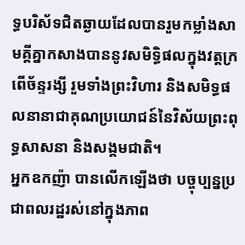ទ្ធបរិស័ទជិតឆ្ងាយដែលបានរួមកម្លាំងសាមគ្គីគ្នាកសាងបាននូវសមិទ្ធិផលក្នុងវត្តក្រពើច័ន្ទរង្សី រួមទាំងព្រះវិហារ និងសមិទ្ធផលនានាជាគុណប្រយោជន៍នៃវិស័យព្រះពុទ្ធសាសនា និងសង្គមជាតិ។
អ្នកឧកញ៉ា បានលើកឡើងថា បច្ចុប្បន្នប្រជាពលរដ្ឋរស់នៅក្នុងភាព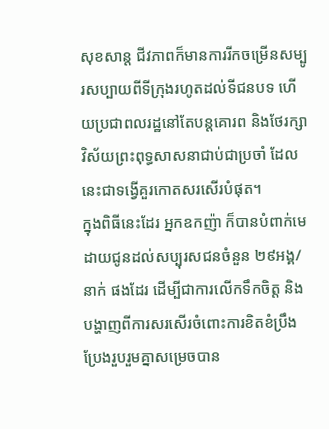សុខសាន្ត ជីវភាពក៏មានការរីកចម្រើនសម្បូរសប្បាយពីទីក្រុងរហូតដល់ទីជនបទ ហើយប្រជាពលរដ្ឋនៅតែបន្តគោរព និងថែរក្សាវិស័យព្រះពុទ្ធសាសនាជាប់ជាប្រចាំ ដែលនេះជាទង្វើគួរកោតសរសើរបំផុត។
ក្នុងពិធីនេះដែរ អ្នកឧកញ៉ា ក៏បានបំពាក់មេដាយជូនដល់សប្បុរសជនចំនួន ២៩អង្គ/នាក់ ផងដែរ ដើម្បីជាការលើកទឹកចិត្ត និងបង្ហាញពីការសរសើរចំពោះការខិតខំប្រឹងប្រែងរួបរួមគ្នាសម្រេចបាន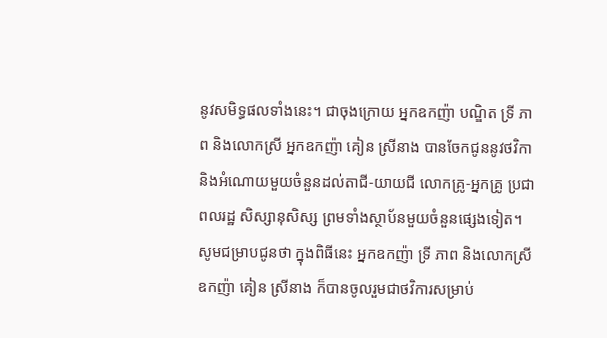នូវសមិទ្ធផលទាំងនេះ។ ជាចុងក្រោយ អ្នកឧកញ៉ា បណ្ឌិត ទ្រី ភាព និងលោកស្រី អ្នកឧកញ៉ា គៀន ស្រីនាង បានចែកជូននូវថវិកា និងអំណោយមួយចំនួនដល់តាជី-យាយជី លោកគ្រូ-អ្នកគ្រូ ប្រជាពលរដ្ឋ សិស្សានុសិស្ស ព្រមទាំងស្ថាប័នមួយចំនួនផ្សេងទៀត។
សូមជម្រាបជូនថា ក្នុងពិធីនេះ អ្នកឧកញ៉ា ទ្រី ភាព និងលោកស្រី ឧកញ៉ា គៀន ស្រីនាង ក៏បានចូលរួមជាថវិការសម្រាប់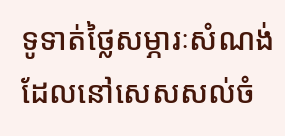ទូទាត់ថ្លៃសម្ភារៈសំណង់ដែលនៅសេសសល់ចំ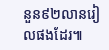នួន៩២លានរៀលផងដែរ៕